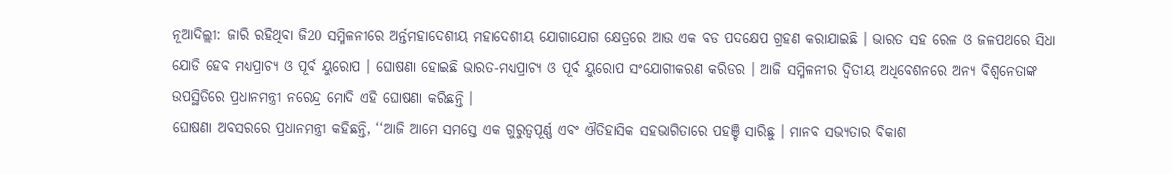ନୂଆଦିଲ୍ଲୀ: ଜାରି ରହିଥିବା ଜି20 ସମ୍ମିଳନୀରେ ଅର୍ନ୍ତମହାଦେଶୀୟ ମହାଦେଶୀୟ ଯୋଗାଯୋଗ କ୍ଷେତ୍ରରେ ଆଉ ଏକ ବଡ ପଦକ୍ଷେପ ଗ୍ରହଣ କରାଯାଇଛି । ଭାରତ ସହ ରେଳ ଓ ଜଳପଥରେ ସିଧା ଯୋଡି ହେବ ମଧ୍ୟପ୍ରାଚ୍ଯ ଓ ପୂର୍ବ ୟୁରୋପ । ଘୋଷଣା ହୋଇଛି ଭାରତ-ମଧ୍ୟପ୍ରାଚ୍ଯ ଓ ପୂର୍ବ ୟୁରୋପ ସଂଯୋଗୀକରଣ କରିଡର । ଆଜି ସମ୍ମିଳନୀର ଦ୍ବିତୀୟ ଅଧିବେଶନରେ ଅନ୍ୟ ବିଶ୍ବନେତାଙ୍କ ଉପସ୍ଥିତିରେ ପ୍ରଧାନମନ୍ତ୍ରୀ ନରେନ୍ଦ୍ର ମୋଦି ଏହି ଘୋଷଣା କରିଛନ୍ତି ।
ଘୋଷଣା ଅବସରରେ ପ୍ରଧାନମନ୍ତ୍ରୀ କହିଛନ୍ତି, ‘‘ଆଜି ଆମେ ସମସ୍ତେ ଏକ ଗୁରୁତ୍ୱପୂର୍ଣ୍ଣ ଏବଂ ଐତିହାସିକ ସହଭାଗିତାରେ ପହଞ୍ଚି ସାରିଛୁ । ମାନବ ସଭ୍ୟତାର ବିକାଶ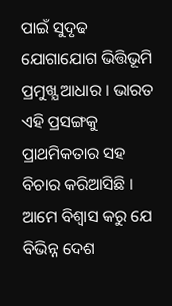ପାଇଁ ସୁଦୃଢ ଯୋଗାଯୋଗ ଭିତ୍ତିଭୂମି ପ୍ରମୁଖ୍ଯ ଆଧାର । ଭାରତ ଏହି ପ୍ରସଙ୍ଗକୁ ପ୍ରାଥମିକତାର ସହ ବିଚାର କରିଆସିଛି । ଆମେ ବିଶ୍ୱାସ କରୁ ଯେ ବିଭିନ୍ନ ଦେଶ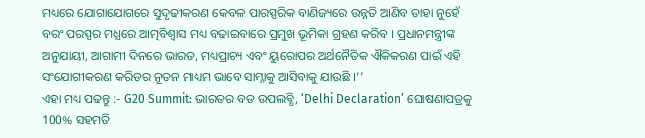ମଧ୍ୟରେ ଯୋଗାଯୋଗରେ ସୁଦୃଢୀକରଣ କେବଳ ପାରସ୍ପରିକ ବାଣିଜ୍ୟରେ ଉନ୍ନତି ଆଣିବ ତାହା ନୁହେଁ ବରଂ ପରସ୍ପର ମଧ୍ଯରେ ଆତ୍ମବିଶ୍ୱାସ ମଧ୍ୟ ବଢାଇବାରେ ପ୍ରମୁଖ ଭୂମିକା ଗ୍ରହଣ କରିବ । ପ୍ରଧାନମନ୍ତ୍ରୀଙ୍କ ଅନୁଯାୟୀ, ଆଗାମୀ ଦିନରେ ଭାରତ, ମଧ୍ୟପ୍ରାଚ୍ୟ ଏବଂ ୟୁରୋପର ଅର୍ଥନୈତିକ ଐକିକରଣ ପାଇଁ ଏହି ସଂଯୋଗୀକରଣ କରିଡର ନୂତନ ମାଧ୍ୟମ ଭାବେ ସାମ୍ନାକୁ ଆସିବାକୁ ଯାଉଛି ।’’
ଏହା ମଧ୍ୟ ପଢନ୍ତୁ :- G20 Summit: ଭାରତର ବଡ ଉପଲବ୍ଧି, ‘Delhi Declaration’ ଘୋଷଣାପତ୍ରକୁ 100% ସହମତି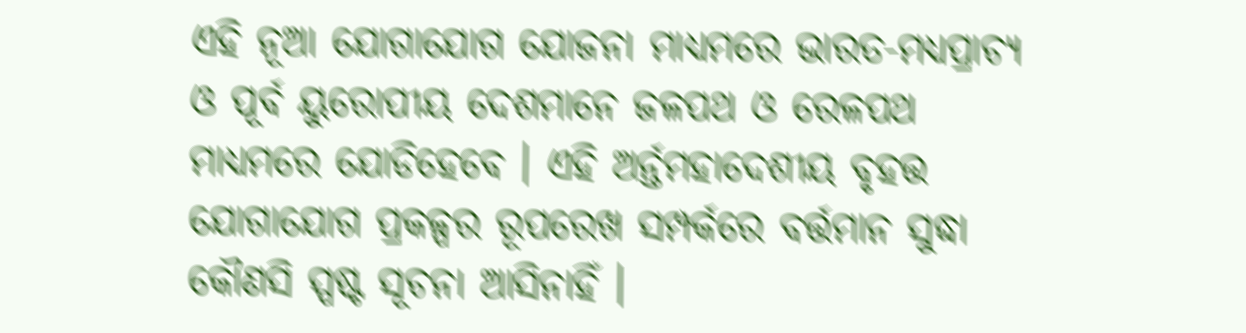ଏହି ନୂଆ ଯୋଗାଯୋଗ ଯୋଜନା ମାଧ୍ୟମରେ ଭାରତ-ମଧ୍ୟପ୍ରାଚ୍ୟ ଓ ପୂର୍ବ ୟୁରୋପୀୟ ଦେଶମାନେ ଜଳପଥ ଓ ରେଳପଥ ମାଧ୍ୟମରେ ଯୋଡିହେବେ । ଏହି ଅର୍ନ୍ତମହାଦେଶୀୟ ବୃହତ୍ତ ଯୋଗାଯୋଗ ପ୍ରକଳ୍ପର ରୂପରେଖ ସମ୍ପର୍କରେ ବର୍ତ୍ତମାନ ସୁଦ୍ଧା କୌଣସି ସ୍ପଷ୍ଟ ସୂଚନା ଆସିନାହିଁ ।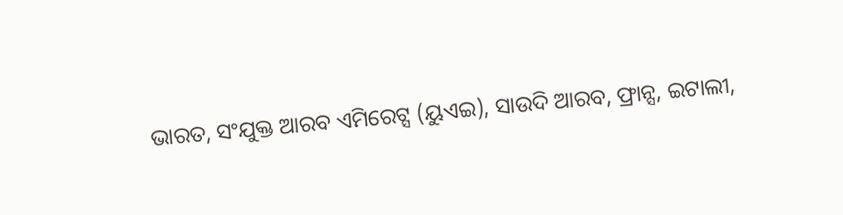ଭାରତ, ସଂଯୁକ୍ତ ଆରବ ଏମିରେଟ୍ସ (ୟୁଏଇ), ସାଉଦି ଆରବ, ଫ୍ରାନ୍ସ, ଇଟାଲୀ,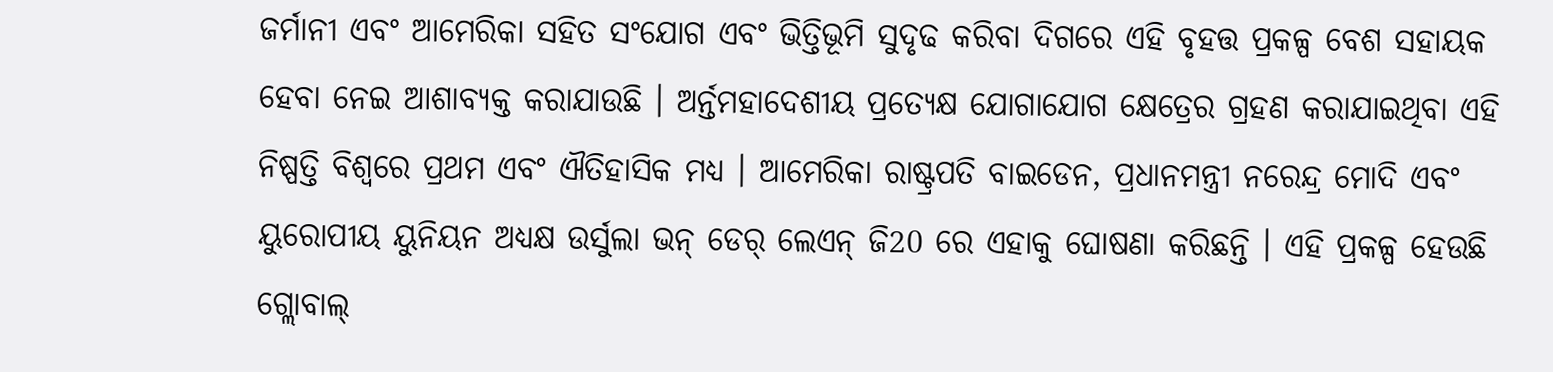ଜର୍ମାନୀ ଏବଂ ଆମେରିକା ସହିତ ସଂଯୋଗ ଏବଂ ଭିତ୍ତିଭୂମି ସୁଦୃଢ କରିବା ଦିଗରେ ଏହି ବୃହତ୍ତ ପ୍ରକଳ୍ପ ବେଶ ସହାୟକ ହେବା ନେଇ ଆଶାବ୍ୟକ୍ତ କରାଯାଉଛି । ଅର୍ନ୍ତମହାଦେଶୀୟ ପ୍ରତ୍ୟେକ୍ଷ ଯୋଗାଯୋଗ କ୍ଷେତ୍ରେର ଗ୍ରହଣ କରାଯାଇଥିବା ଏହି ନିଷ୍ପତ୍ତି ବିଶ୍ବରେ ପ୍ରଥମ ଏବଂ ଐତିହାସିକ ମଧ୍ୟ । ଆମେରିକା ରାଷ୍ଟ୍ରପତି ବାଇଡେନ, ପ୍ରଧାନମନ୍ତ୍ରୀ ନରେନ୍ଦ୍ର ମୋଦି ଏବଂ ୟୁରୋପୀୟ ୟୁନିୟନ ଅଧ୍ୟକ୍ଷ ଉର୍ସୁଲା ଭନ୍ ଡେର୍ ଲେଏନ୍ ଜି20 ରେ ଏହାକୁ ଘୋଷଣା କରିଛନ୍ତି । ଏହି ପ୍ରକଳ୍ପ ହେଉଛି ଗ୍ଲୋବାଲ୍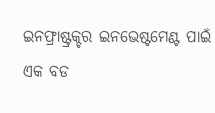ଇନଫ୍ରାଷ୍ଟ୍ରକ୍ଚର ଇନଭେଷ୍ଟମେଣ୍ଟ ପାଇଁ ଏକ ବଡ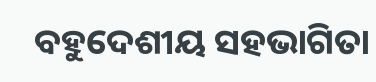ବହୁଦେଶୀୟ ସହଭାଗିତା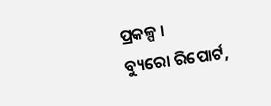ପ୍ରକଳ୍ପ ।
ବ୍ୟୁରୋ ରିପୋର୍ଟ,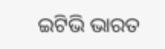ଇଟିଭି ଭାରତ